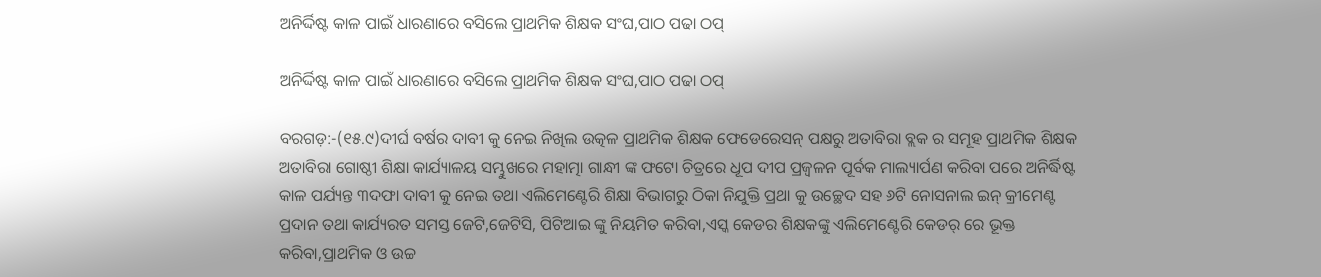ଅନିର୍ଦ୍ଦିଷ୍ଟ କାଳ ପାଇଁ ଧାରଣାରେ ବସିଲେ ପ୍ରାଥମିକ ଶିକ୍ଷକ ସଂଘ,ପାଠ ପଢା ଠପ୍

ଅନିର୍ଦ୍ଦିଷ୍ଟ କାଳ ପାଇଁ ଧାରଣାରେ ବସିଲେ ପ୍ରାଥମିକ ଶିକ୍ଷକ ସଂଘ,ପାଠ ପଢା ଠପ୍

ବରଗଡ଼:-(୧୫.୯)ଦୀର୍ଘ ବର୍ଷର ଦାବୀ କୁ ନେଇ ନିଖିଲ ଉତ୍କଳ ପ୍ରାଥମିକ ଶିକ୍ଷକ ଫେଡେରେସନ୍ ପକ୍ଷରୁ ଅତାବିରା ବ୍ଲକ ର ସମୂହ ପ୍ରାଥମିକ ଶିକ୍ଷକ ଅତାବିରା ଗୋଷ୍ଠୀ ଶିକ୍ଷା କାର୍ଯ୍ୟାଳୟ ସମ୍ଭୁଖରେ ମହାତ୍ମା ଗାନ୍ଧୀ ଙ୍କ ଫଟୋ ଚିତ୍ରରେ ଧୂପ ଦୀପ ପ୍ରଜ୍ବଳନ ପୂର୍ବକ ମାଲ୍ୟାର୍ପଣ କରିବା ପରେ ଅନିର୍ଦ୍ଧିଷ୍ଟ କାଳ ପର୍ଯ୍ୟନ୍ତ ୩ଦଫା ଦାବୀ କୁ ନେଇ ତଥା ଏଲିମେଣ୍ଟେରି ଶିକ୍ଷା ବିଭାଗରୁ ଠିକା ନିଯୁକ୍ତି ପ୍ରଥା କୁ ଉଚ୍ଛେଦ ସହ ୬ଟି ନୋସନାଲ ଇନ୍ କ୍ରୀମେଣ୍ଟ ପ୍ରଦାନ ତଥା କାର୍ଯ୍ୟରତ ସମସ୍ତ ଜେଟି,ଜେଟିସି, ପିଟିଆଇ ଙ୍କୁ ନିୟମିତ କରିବା,ଏସ୍କ କେଡର ଶିକ୍ଷକଙ୍କୁ ଏଲିମେଣ୍ଟେରି କେଡର୍ ରେ ଭୂକ୍ତ କରିବା,ପ୍ରାଥମିକ ଓ ଉଚ୍ଚ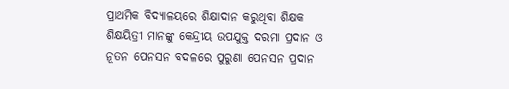ପ୍ରାଥମିକ ବିଦ୍ୟାଳୟରେ ଶିକ୍ଷାଦାନ କରୁଥିବା ଶିକ୍ଷକ ଶିକ୍ଷୟିତ୍ରୀ ମାନଙ୍କୁ କେନ୍ଦ୍ରୀୟ ଉପଯୁକ୍ତ ଦରମା ପ୍ରଦାନ ଓ ନୂତନ ପେନସନ ବଦଳରେ ପୁରୁଣା ପେନସନ ପ୍ରଦାନ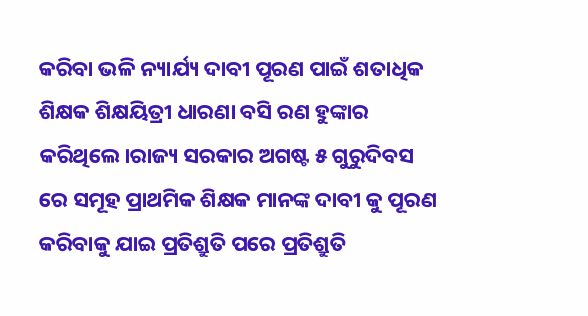କରିବା ଭଳି ନ୍ୟାର୍ଯ୍ୟ ଦାବୀ ପୂରଣ ପାଇଁ ଶତାଧିକ ଶିକ୍ଷକ ଶିକ୍ଷୟିତ୍ରୀ ଧାରଣା ବସି ରଣ ହୁଙ୍କାର କରିଥିଲେ।ରାଜ୍ୟ ସରକାର ଅଗଷ୍ଟ ୫ ଗୁରୁଦିବସ ରେ ସମୂହ ପ୍ରାଥମିକ ଶିକ୍ଷକ ମାନଙ୍କ ଦାବୀ କୁ ପୂରଣ କରିବାକୁ ଯାଇ ପ୍ରତିଶ୍ରୁତି ପରେ ପ୍ରତିଶ୍ରୁତି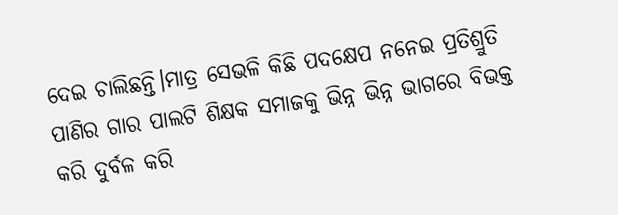ଦେଇ ଚାଲିଛନ୍ତି।ମାତ୍ର ସେଭଳି କିଛି ପଦକ୍ଷେପ ନନେଇ ପ୍ରତିଶ୍ରୁତି ପାଣିର ଗାର ପାଲଟି ଶିକ୍ଷକ ସମାଜକୁ ଭିନ୍ନ ଭିନ୍ନ ଭାଗରେ ବିଭକ୍ତ କରି ଦୁର୍ବଳ କରି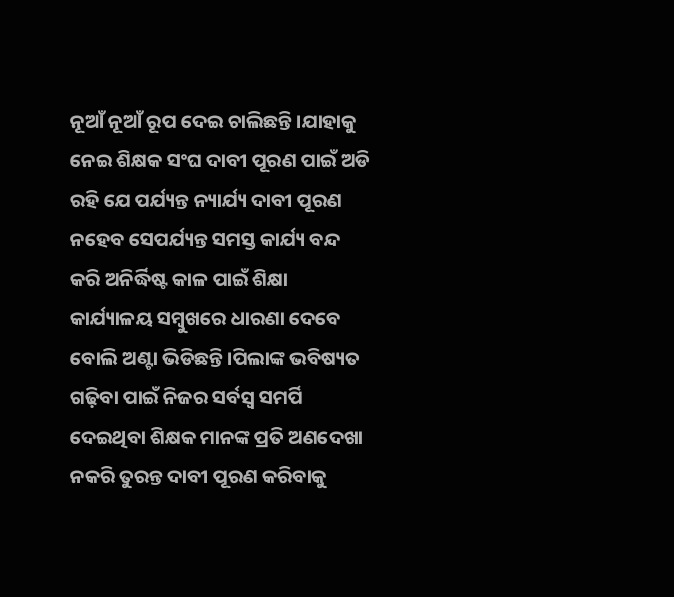ନୂଆଁ ନୂଆଁ ରୂପ ଦେଇ ଚାଲିଛନ୍ତି।ଯାହାକୁ ନେଇ ଶିକ୍ଷକ ସଂଘ ଦାବୀ ପୂରଣ ପାଇଁ ଅଡି ରହି ଯେ ପର୍ଯ୍ୟନ୍ତ ନ୍ୟାର୍ଯ୍ୟ ଦାବୀ ପୂରଣ ନହେବ ସେପର୍ଯ୍ୟନ୍ତ ସମସ୍ତ କାର୍ଯ୍ୟ ବନ୍ଦ କରି ଅନିର୍ଦ୍ଧିଷ୍ଟ କାଳ ପାଇଁ ଶିକ୍ଷା କାର୍ଯ୍ୟାଳୟ ସମ୍ବୁଖରେ ଧାରଣା ଦେବେ ବୋଲି ଅଣ୍ଟା ଭିଡିଛନ୍ତି।ପିଲାଙ୍କ ଭବିଷ୍ୟତ ଗଢ଼ିବା ପାଇଁ ନିଜର ସର୍ବସ୍ବ ସମର୍ପି ଦେଇଥିବା ଶିକ୍ଷକ ମାନଙ୍କ ପ୍ରତି ଅଣଦେଖା ନକରି ତୁରନ୍ତ ଦାବୀ ପୂରଣ କରିବାକୁ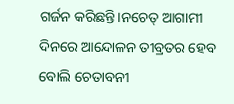ଗର୍ଜନ କରିଛନ୍ତି।ନଚେତ୍ ଆଗାମୀ ଦିନରେ ଆନ୍ଦୋଳନ ତୀବ୍ରତର ହେବ ବୋଲି ଚେତାବନୀ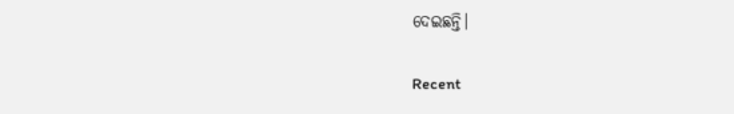ଦେଇଛନ୍ତି।

Recent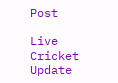Post

Live Cricket Update